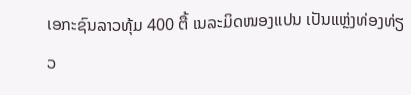ເອກະຊົນລາວທຸ້ມ 400 ຕື້ ເນລະມິດໜອງແປນ ເປັນແຫຼ່ງທ່ອງທ່ຽວ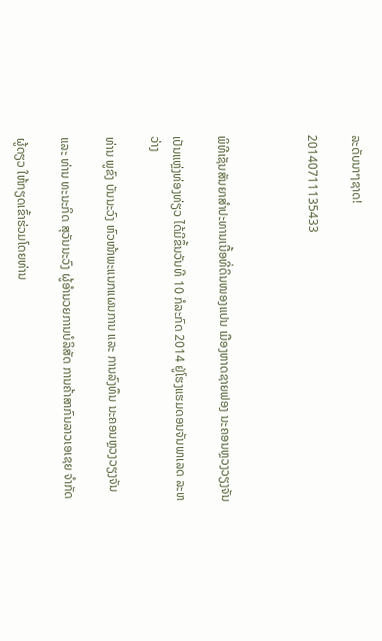ລະດັບນາໆຊາດ!

20140711135433



ພິທີເຊັນສັນຍາສຳປະທານເນື້ອທີ່ດິນໜອງແປນ ເມືອງຫາດຊາຍຟອງ ນະຄອນຫຼວງວຽງຈັນ

ເປັນແຫຼ່ງທ່ອງທ່ຽວ ໄດ້ມີຂຶ້ນວັນທີ 10 ກໍລະກົດ 2014 ຢູ່ໂຮງແຮມດອນຈັນພາເລດ ລະຫວ່າງ

ທ່ານ ພູຂົງ ບັນນະວົງ ຫົວໜ້າພະແນກແຜນການ ແລະ ການລົງທຶນ ນະຄອນຫຼວງວຽງຈັນ

ແລະ ທ່ານ ທະນະກິດ ສຸວັນນະວົງ ຜູ້ອຳນວຍການບໍລິສັດ ການຄ້າສາກົນລາວເອເຊຍ ຈຳກັດ

ຜູ້ດຽວ ໃຫ້ກຽດເຂົ້າຮ່ວມໂດຍທ່ານ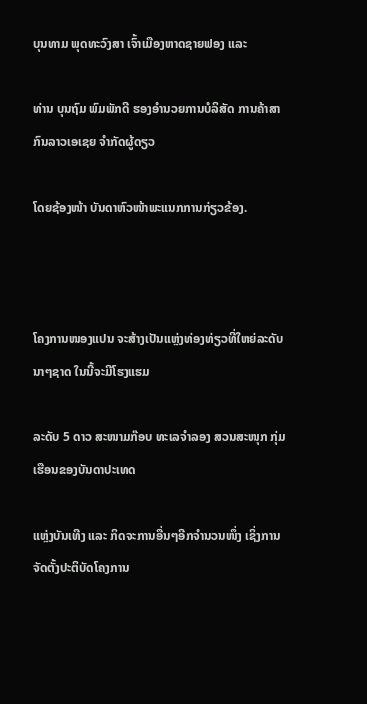ບຸນທາມ ພຸດທະວົງສາ ເຈົ້າເມືອງຫາດຊາຍຟອງ ແລະ

ທ່ານ ບຸນຖົມ ພົມພັກດີ ຮອງອຳນວຍການບໍລິສັດ ການຄ້າສາກົນລາວເອເຊຍ ຈຳກັດຜູ້ດຽວ

ໂດຍຊ້ອງໜ້າ ບັນດາຫົວໜ້າພະແນກການກ່ຽວຂ້ອງ.



ໂຄງການໜອງແປນ ຈະສ້າງເປັນແຫຼ່ງທ່ອງທ່ຽວທີ່ໃຫຍ່ລະດັບນາໆຊາດ ໃນນີ້ຈະມີໂຮງແຮມ

ລະດັບ 5 ດາວ ສະໜາມກ໊ອບ ທະເລຈຳລອງ ສວນສະໜຸກ ກຸ່ມເຮືອນຂອງບັນດາປະເທດ

ແຫຼ່ງບັນເທີງ ແລະ ກິດຈະການອື່ນໆອີກຈຳນວນໜຶ່ງ ເຊິ່ງການຈັດຕັ້ງປະຕິບັດໂຄງການ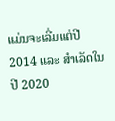ແມ່ນຈະເລີ່ມແຕ່ປີ 2014 ແລະ ສຳເລັດໃນປີ 2020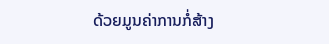ດ້ວຍມູນຄ່າການກໍ່ສ້າງ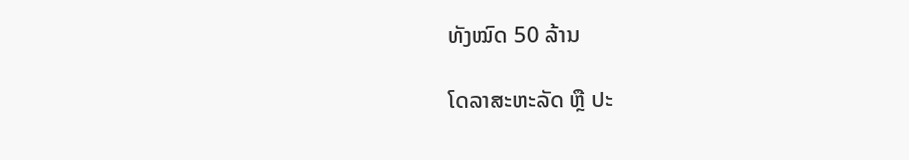ທັງໝົດ 50 ລ້ານ

ໂດລາສະຫະລັດ ຫຼື ປະ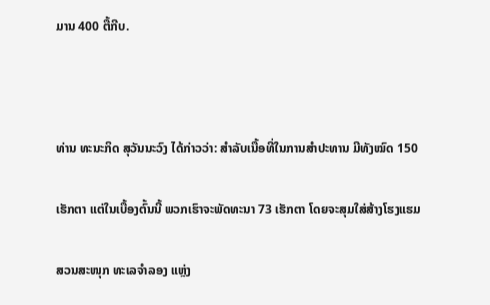ມານ 400 ຕື້ກີບ.



ທ່ານ ທະນະກິດ ສຸວັນນະວົງ ໄດ້ກ່າວວ່າ: ສຳລັບເນື້ອທີ່ໃນການສຳປະທານ ມີທັງໝົດ 150

ເຮັກຕາ ແຕ່ໃນເບື້ອງຕົ້ນນີ້ ພວກເຮົາຈະພັດທະນາ 73 ເຮັກຕາ ໂດຍຈະສຸມໃສ່ສ້າງໂຮງແຮມ

ສວນສະໜຸກ ທະເລຈຳລອງ ແຫຼ່ງ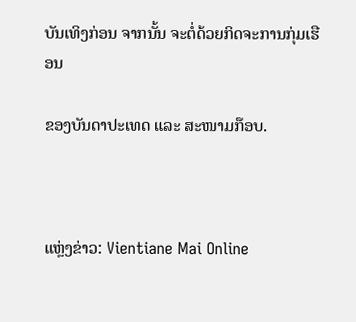ບັນເທິງກ່ອນ ຈາກນັ້ນ ຈະຕໍ່ດ້ວຍກິດຈະການກຸ່ມເຮືອນ

ຂອງບັນດາປະເທດ ແລະ ສະໜາມກ໊ອບ.



ແຫຼ່ງຂ່າວ: Vientiane Mai Online